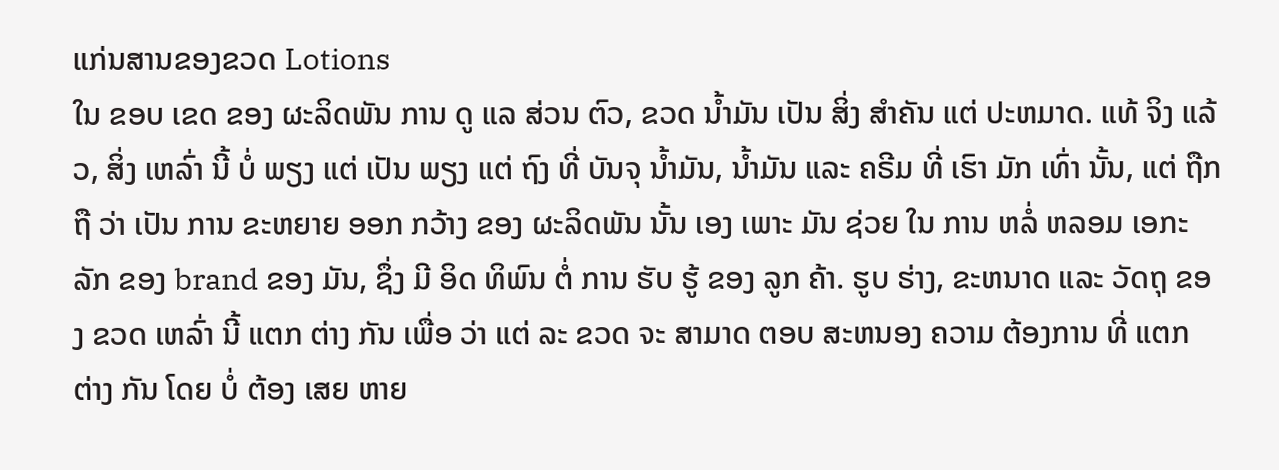ແກ່ນສານຂອງຂວດ Lotions
ໃນ ຂອບ ເຂດ ຂອງ ຜະລິດພັນ ການ ດູ ແລ ສ່ວນ ຕົວ, ຂວດ ນ້ຳມັນ ເປັນ ສິ່ງ ສໍາຄັນ ແຕ່ ປະຫມາດ. ແທ້ ຈິງ ແລ້ວ, ສິ່ງ ເຫລົ່າ ນີ້ ບໍ່ ພຽງ ແຕ່ ເປັນ ພຽງ ແຕ່ ຖົງ ທີ່ ບັນຈຸ ນ້ຳມັນ, ນ້ຳມັນ ແລະ ຄຣີມ ທີ່ ເຮົາ ມັກ ເທົ່າ ນັ້ນ, ແຕ່ ຖືກ ຖື ວ່າ ເປັນ ການ ຂະຫຍາຍ ອອກ ກວ້າງ ຂອງ ຜະລິດພັນ ນັ້ນ ເອງ ເພາະ ມັນ ຊ່ວຍ ໃນ ການ ຫລໍ່ ຫລອມ ເອກະລັກ ຂອງ brand ຂອງ ມັນ, ຊຶ່ງ ມີ ອິດ ທິພົນ ຕໍ່ ການ ຮັບ ຮູ້ ຂອງ ລູກ ຄ້າ. ຮູບ ຮ່າງ, ຂະຫນາດ ແລະ ວັດຖຸ ຂອງ ຂວດ ເຫລົ່າ ນີ້ ແຕກ ຕ່າງ ກັນ ເພື່ອ ວ່າ ແຕ່ ລະ ຂວດ ຈະ ສາມາດ ຕອບ ສະຫນອງ ຄວາມ ຕ້ອງການ ທີ່ ແຕກ ຕ່າງ ກັນ ໂດຍ ບໍ່ ຕ້ອງ ເສຍ ຫາຍ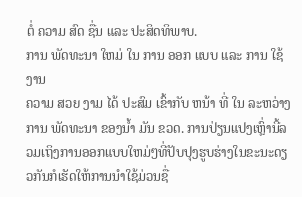ຕໍ່ ຄວາມ ສົດ ຊື່ນ ແລະ ປະສິດທິພາບ.
ການ ພັດທະນາ ໃຫມ່ ໃນ ການ ອອກ ແບບ ແລະ ການ ໃຊ້ ງານ
ຄວາມ ສວຍ ງາມ ໄດ້ ປະສົມ ເຂົ້າກັບ ຫນ້າ ທີ່ ໃນ ລະຫວ່າງ ການ ພັດທະນາ ຂອງນ້ຳ ມັນ ຂວດ. ການປ່ຽນແປງເຫຼົ່ານີ້ລວມເຖິງການອອກແບບໃຫມ່ໆທີ່ປັບປຸງຮູບຮ່າງໃນຂະນະດຽວກັນກໍເຮັດໃຫ້ການນໍາໃຊ້ມ່ວນຊື່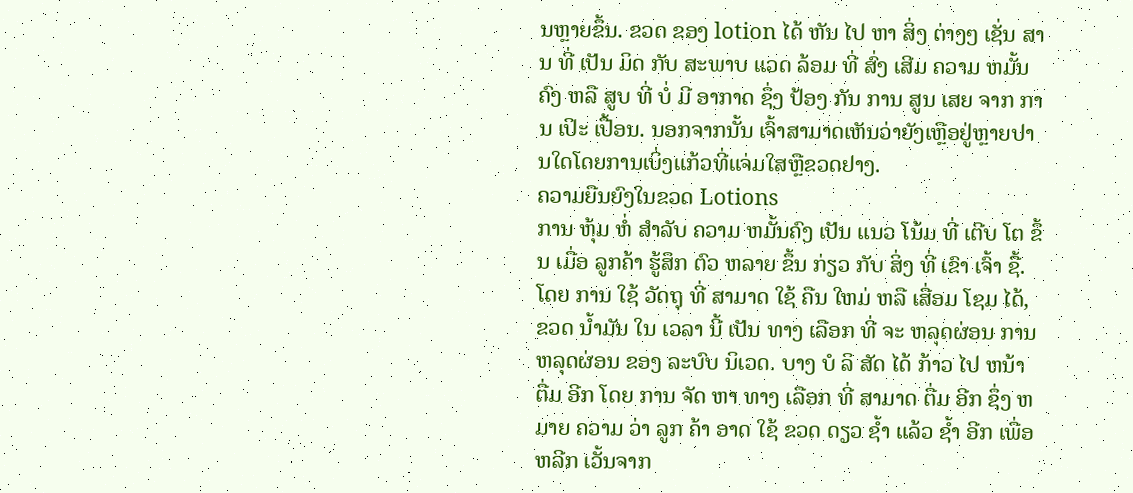ນຫຼາຍຂຶ້ນ. ຂວດ ຂອງ lotion ໄດ້ ຫັນ ໄປ ຫາ ສິ່ງ ຕ່າງໆ ເຊັ່ນ ສານ ທີ່ ເປັນ ມິດ ກັບ ສະພາບ ແວດ ລ້ອມ ທີ່ ສົ່ງ ເສີມ ຄວາມ ຫມັ້ນຄົງ ຫລື ສູບ ທີ່ ບໍ່ ມີ ອາກາດ ຊຶ່ງ ປ້ອງ ກັນ ການ ສູນ ເສຍ ຈາກ ການ ເປິະ ເປື້ອນ. ນອກຈາກນັ້ນ ເຈົ້າສາມາດເຫັນວ່າຍັງເຫຼືອຢູ່ຫຼາຍປານໃດໂດຍການເບິ່ງແກ້ວທີ່ແຈ່ມໃສຫຼືຂວດຢາງ.
ຄວາມຍືນຍົງໃນຂວດ Lotions
ການ ຫຸ້ມ ຫໍ່ ສໍາລັບ ຄວາມ ຫມັ້ນຄົງ ເປັນ ແນວ ໂນ້ມ ທີ່ ເຕີບ ໂຕ ຂຶ້ນ ເມື່ອ ລູກຄ້າ ຮູ້ສຶກ ຕົວ ຫລາຍ ຂຶ້ນ ກ່ຽວ ກັບ ສິ່ງ ທີ່ ເຂົາ ເຈົ້າ ຊື້. ໂດຍ ການ ໃຊ້ ວັດຖຸ ທີ່ ສາມາດ ໃຊ້ ຄືນ ໃຫມ່ ຫລື ເສື່ອມ ໂຊມ ໄດ້, ຂວດ ນ້ຳມັນ ໃນ ເວລາ ນີ້ ເປັນ ທາງ ເລືອກ ທີ່ ຈະ ຫລຸດຜ່ອນ ການ ຫລຸດຜ່ອນ ຂອງ ລະບົບ ນິເວດ. ບາງ ບໍ ລິ ສັດ ໄດ້ ກ້າວ ໄປ ຫນ້າ ຕື່ມ ອີກ ໂດຍ ການ ຈັດ ຫາ ທາງ ເລືອກ ທີ່ ສາມາດ ຕື່ມ ອີກ ຊຶ່ງ ຫມາຍ ຄວາມ ວ່າ ລູກ ຄ້າ ອາດ ໃຊ້ ຂວດ ດຽວ ຊ້ຳ ແລ້ວ ຊ້ຳ ອີກ ເພື່ອ ຫລີກ ເວັ້ນຈາກ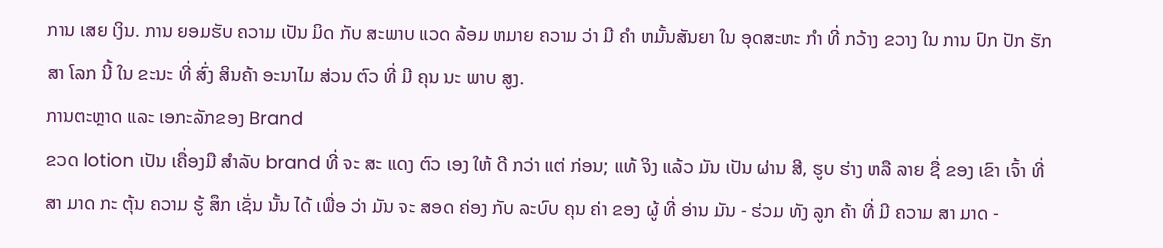ການ ເສຍ ເງິນ. ການ ຍອມຮັບ ຄວາມ ເປັນ ມິດ ກັບ ສະພາບ ແວດ ລ້ອມ ຫມາຍ ຄວາມ ວ່າ ມີ ຄໍາ ຫມັ້ນສັນຍາ ໃນ ອຸດສະຫະ ກໍາ ທີ່ ກວ້າງ ຂວາງ ໃນ ການ ປົກ ປັກ ຮັກສາ ໂລກ ນີ້ ໃນ ຂະນະ ທີ່ ສົ່ງ ສິນຄ້າ ອະນາໄມ ສ່ວນ ຕົວ ທີ່ ມີ ຄຸນ ນະ ພາບ ສູງ.
ການຕະຫຼາດ ແລະ ເອກະລັກຂອງ Brand
ຂວດ lotion ເປັນ ເຄື່ອງມື ສໍາລັບ brand ທີ່ ຈະ ສະ ແດງ ຕົວ ເອງ ໃຫ້ ດີ ກວ່າ ແຕ່ ກ່ອນ; ແທ້ ຈິງ ແລ້ວ ມັນ ເປັນ ຜ່ານ ສີ, ຮູບ ຮ່າງ ຫລື ລາຍ ຊື່ ຂອງ ເຂົາ ເຈົ້າ ທີ່ ສາ ມາດ ກະ ຕຸ້ນ ຄວາມ ຮູ້ ສຶກ ເຊັ່ນ ນັ້ນ ໄດ້ ເພື່ອ ວ່າ ມັນ ຈະ ສອດ ຄ່ອງ ກັບ ລະບົບ ຄຸນ ຄ່າ ຂອງ ຜູ້ ທີ່ ອ່ານ ມັນ - ຮ່ວມ ທັງ ລູກ ຄ້າ ທີ່ ມີ ຄວາມ ສາ ມາດ -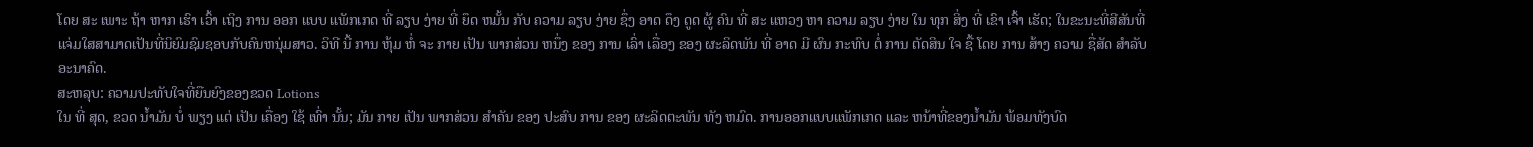ໂດຍ ສະ ເພາະ ຖ້າ ຫາກ ເຮົາ ເວົ້າ ເຖິງ ການ ອອກ ແບບ ແພັກເກດ ທີ່ ລຽບ ງ່າຍ ທີ່ ຍຶດ ຫມັ້ນ ກັບ ຄວາມ ລຽບ ງ່າຍ ຊຶ່ງ ອາດ ດຶງ ດູດ ຜູ້ ຄົນ ທີ່ ສະ ແຫວງ ຫາ ຄວາມ ລຽບ ງ່າຍ ໃນ ທຸກ ສິ່ງ ທີ່ ເຂົາ ເຈົ້າ ເຮັດ; ໃນຂະນະທີ່ສີສັນທີ່ແຈ່ມໃສສາມາດເປັນທີ່ນິຍົມຊົມຊອບກັບຄົນຫນຸ່ມສາວ. ວິທີ ນີ້ ການ ຫຸ້ມ ຫໍ່ ຈະ ກາຍ ເປັນ ພາກສ່ວນ ຫນຶ່ງ ຂອງ ການ ເລົ່າ ເລື່ອງ ຂອງ ຜະລິດພັນ ທີ່ ອາດ ມີ ຜົນ ກະທົບ ຕໍ່ ການ ຕັດສິນ ໃຈ ຊື້ ໂດຍ ການ ສ້າງ ຄວາມ ຊື່ສັດ ສໍາລັບ ອະນາຄົດ.
ສະຫລຸບ: ຄວາມປະທັບໃຈທີ່ຍືນຍົງຂອງຂວດ Lotions
ໃນ ທີ່ ສຸດ, ຂວດ ນ້ຳມັນ ບໍ່ ພຽງ ແຕ່ ເປັນ ເຄື່ອງ ໃຊ້ ເທົ່າ ນັ້ນ; ມັນ ກາຍ ເປັນ ພາກສ່ວນ ສໍາຄັນ ຂອງ ປະສົບ ການ ຂອງ ຜະລິດຕະພັນ ທັງ ຫມົດ. ການອອກແບບແພັກເກດ ແລະ ຫນ້າທີ່ຂອງນ້ຳມັນ ພ້ອມທັງບົດ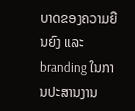ບາດຂອງຄວາມຍືນຍົງ ແລະ branding ໃນການປະສານງານ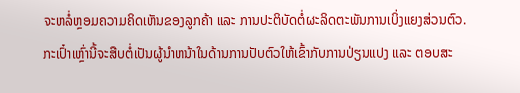ຈະຫລໍ່ຫຼອມຄວາມຄິດເຫັນຂອງລູກຄ້າ ແລະ ການປະຕິບັດຕໍ່ຜະລິດຕະພັນການເບິ່ງແຍງສ່ວນຕົວ. ກະເປົ໋າເຫຼົ່ານີ້ຈະສືບຕໍ່ເປັນຜູ້ນໍາຫນ້າໃນດ້ານການປັບຕົວໃຫ້ເຂົ້າກັບການປ່ຽນແປງ ແລະ ຕອບສະ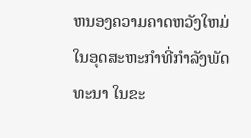ຫນອງຄວາມຄາດຫວັງໃຫມ່ໃນອຸດສະຫະກໍາທີ່ກໍາລັງພັດທະນາ ໃນຂະ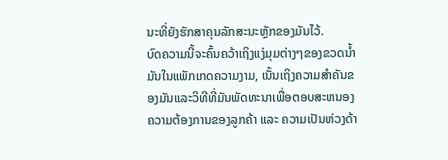ນະທີ່ຍັງຮັກສາຄຸນລັກສະນະຫຼັກຂອງມັນໄວ້.
ບົດຄວາມນີ້ຈະຄົ້ນຄວ້າເຖິງແງ່ມຸມຕ່າງໆຂອງຂວດນໍ້າມັນໃນແພັກເກດຄວາມງາມ, ເນັ້ນເຖິງຄວາມສໍາຄັນຂອງມັນແລະວິທີທີ່ມັນພັດທະນາເພື່ອຕອບສະຫນອງຄວາມຕ້ອງການຂອງລູກຄ້າ ແລະ ຄວາມເປັນຫ່ວງດ້າ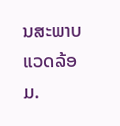ນສະພາບແວດລ້ອມ.